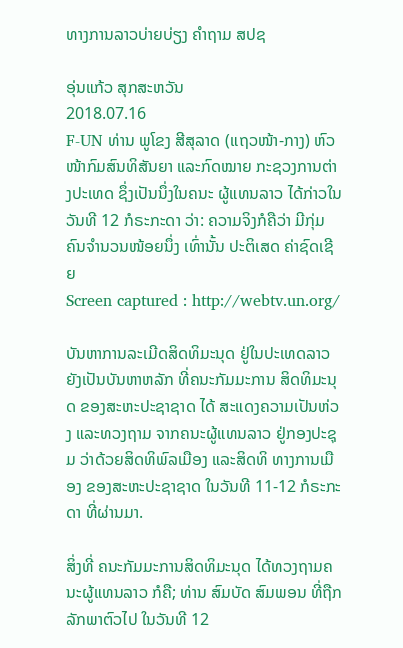ທາງການລາວບ່າຍບ່ຽງ ຄໍາຖາມ ສປຊ

ອຸ່ນແກ້ວ ສຸກສະຫວັນ
2018.07.16
F-UN ທ່ານ ພູໂຂງ ສີສຸລາດ (ແຖວໜ້າ-ກາງ) ຫົວໜ້າກົມສົນທິສັນຍາ ແລະກົດໝາຍ ກະຊວງການຕ່າງປະເທດ ຊຶ່ງເປັນນຶ່ງໃນຄນະ ຜູ້ແທນລາວ ໄດ້ກ່າວໃນວັນທີ 12 ກໍຣະກະດາ ວ່າ: ຄວາມຈິງກໍຄືວ່າ ມີກຸ່ມຄົນຈຳນວນໜ້ອຍນຶ່ງ ເທົ່ານັ້ນ ປະຕິເສດ ຄ່າຊົດເຊີຍ
Screen captured : http://webtv.un.org/

ບັນຫາການລະເມີດສິດທິມະນຸດ ຢູ່ໃນປະເທດລາວ ຍັງເປັນບັນຫາຫລັກ ທີ່ຄນະກັມມະການ ສິດທິມະນຸດ ຂອງສະຫະປະຊາຊາດ ໄດ້ ສະແດງຄວາມເປັນຫ່ວງ ແລະທວງຖາມ ຈາກຄນະຜູ້ແທນລາວ ຢູ່ກອງປະຊຸມ ວ່າດ້ວຍສິດທິພົລເມືອງ ແລະສິດທິ ທາງການເມືອງ ຂອງສະຫະປະຊາຊາດ ໃນວັນທີ 11-12 ກໍຣະກະດາ ທີ່ຜ່ານມາ.

ສິ່ງທີ່ ຄນະກັມມະການສິດທິມະນຸດ ໄດ້ທວງຖາມຄນະຜູ້ແທນລາວ ກໍຄື; ທ່ານ ສົມບັດ ສົມພອນ ທີ່ຖືກລັກພາຕົວໄປ ໃນວັນທີ 12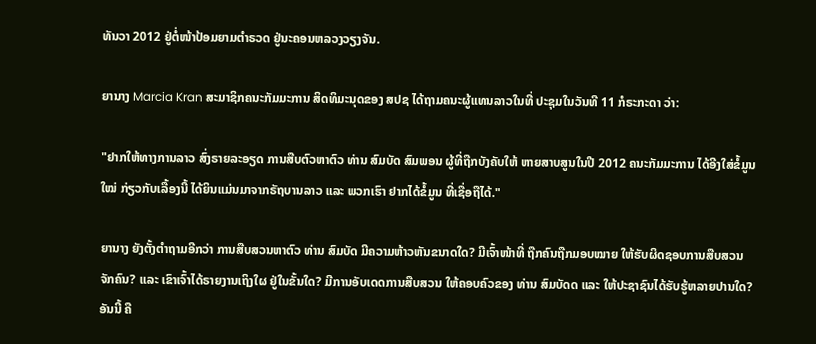ທັນວາ 2012 ຢູ່ຕໍ່ໜ້າປ້ອມຍາມຕຳຣວດ ຢູ່ນະຄອນຫລວງວຽງຈັນ.

ຍານາງ Marcia Kran ສະມາຊິກຄນະກັມມະການ ສິດທິມະນຸດຂອງ ສປຊ ໄດ້ຖາມຄນະຜູ້ແທນລາວໃນທີ່ ປະຊຸມໃນວັນທີ 11 ກໍຣະກະດາ ວ່າ:

"ຢາກໃຫ້ທາງການລາວ ສົ່ງຣາຍລະອຽດ ການສືບຕົວຫາຕົວ ທ່ານ ສົມບັດ ສົມພອນ ຜູ້ທີ່ຖືກບັງຄັບໃຫ້ ຫາຍສາບສູນໃນປີ 2012 ຄນະກັມມະການ ໄດ້ອີງໃສ່ຂໍ້ມູນໃໝ່ ກ່ຽວກັບເລື້ອງນີ້ ໄດ້ຍິນແມ່ນມາຈາກຣັຖບານລາວ ແລະ ພວກເຮົາ ຢາກໄດ້ຂໍ້ມູນ ທີ່ເຊື່ອຖືໄດ້."

ຍານາງ ຍັງຕັ້ງຕຳຖາມອີກວ່າ ການສືບສວນຫາຕົວ ທ່ານ ສົມບັດ ມີຄວາມຫ້າວຫັນຂນາດໃດ? ມີເຈົ້າໜ້າທີ່ ຖືກຄົນຖືກມອບໝາຍ ໃຫ້ຮັບຜິດຊອບການສືບສວນຈັກຄົນ? ແລະ ເຂົາເຈົ້າໄດ້ຣາຍງານເຖິງໃຜ ຢູ່ໃນຂັ້ນໃດ? ມີການອັບເດດການສືບສວນ ໃຫ້ຄອບຄົວຂອງ ທ່ານ ສົມບັດດ ແລະ ໃຫ້ປະຊາຊົນໄດ້ຮັບຮູ້ຫລາຍປານໃດ? ອັນນີ້ ຄື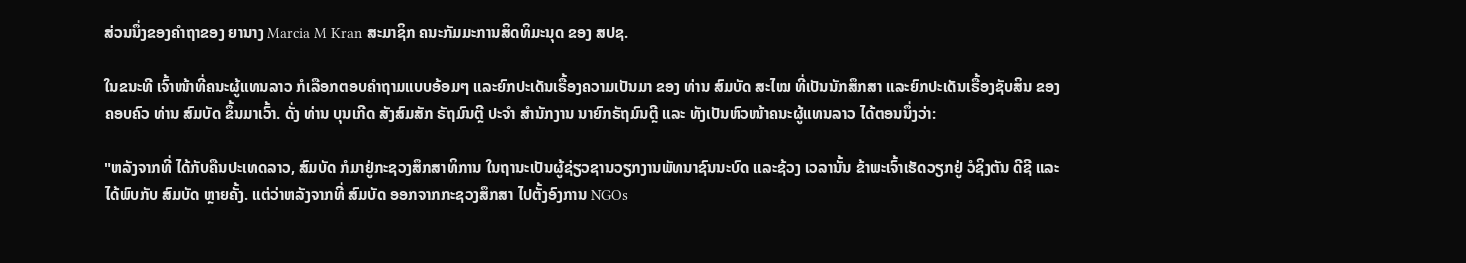ສ່ວນນຶ່ງຂອງຄຳຖາຂອງ ຍານາງ Marcia M Kran ສະມາຊິກ ຄນະກັມມະການສິດທິມະນຸດ ຂອງ ສປຊ.

ໃນຂນະທີ ເຈົ້າໜ້າທີ່ຄນະຜູ້ແທນລາວ ກໍເລືອກຕອບຄຳຖາມແບບອ້ອມໆ ແລະຍົກປະເດັນເຣື້ອງຄວາມເປັນມາ ຂອງ ທ່ານ ສົມບັດ ສະໄໝ ທີ່ເປັນນັກສຶກສາ ແລະຍົກປະເດັນເຣື້ອງຊັບສິນ ຂອງຄອບຄົວ ທ່ານ ສົມບັດ ຂຶ້ນມາເວົ້າ. ດັ່ງ ທ່ານ ບຸນເກີດ ສັງສົມສັກ ຣັຖມົນຕຼີ ປະຈຳ ສໍານັກງານ ນາຍົກຣັຖມົນຕຼີ ແລະ ທັງເປັນຫົວໜ້າຄນະຜູ້ແທນລາວ ໄດ້ຕອນນຶ່ງວ່າ:

"ຫລັງຈາກທີ່ ໄດ້ກັບຄືນປະເທດລາວ, ສົມບັດ ກໍມາຢູ່ກະຊວງສຶກສາທິການ ໃນຖານະເປັນຜູ້ຊ່ຽວຊານວຽກງານພັທນາຊົນນະບົດ ແລະຊ້ວງ ເວລານັ້ນ ຂ້າພະເຈົ້າເຮັດວຽກຢູ່ ວໍຊິງຕັນ ດີຊີ ແລະ ໄດ້ພົບກັບ ສົມບັດ ຫຼາຍຄັ້ງ. ແຕ່ວ່າຫລັງຈາກທີ່ ສົມບັດ ອອກຈາກກະຊວງສຶກສາ ໄປຕັ້ງອົງການ NGOs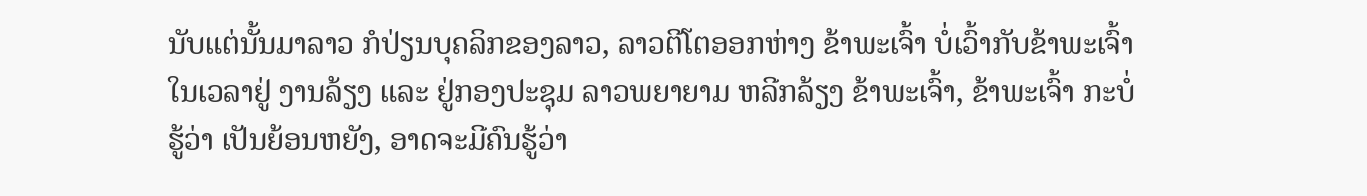ນັບແຕ່ນັ້ນມາລາວ ກໍປ່ຽນບຸຄລິກຂອງລາວ, ລາວຕີໂຕອອກຫ່າງ ຂ້າພະເຈົ້າ ບໍ່ເວົ້າກັບຂ້າພະເຈົ້າ ໃນເວລາຢູ່ ງານລ້ຽງ ແລະ ຢູ່ກອງປະຊຸມ ລາວພຍາຍາມ ຫລີກລ້ຽງ ຂ້າພະເຈົ້າ, ຂ້າພະເຈົ້າ ກະບໍ່ຮູ້ວ່າ ເປັນຍ້ອນຫຍັງ, ອາດຈະມີຄົນຮູ້ວ່າ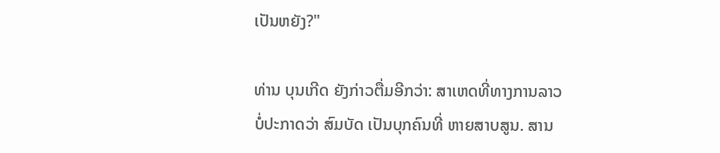ເປັນຫຍັງ?"

ທ່ານ ບຸນເກີດ ຍັງກ່າວຕື່ມອີກວ່າ: ສາເຫດທີ່ທາງການລາວ ບໍ່ປະກາດວ່າ ສົມບັດ ເປັນບຸກຄົນທີ່ ຫາຍສາບສູນ. ສານ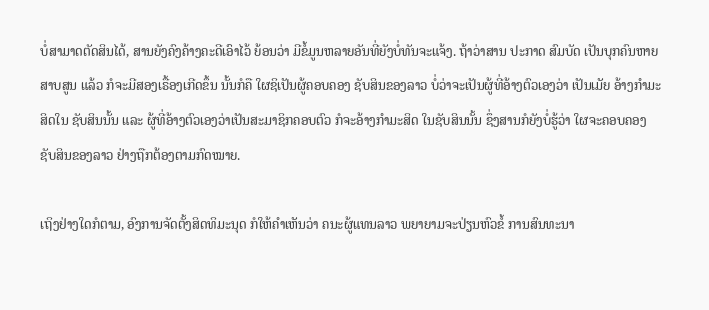ບໍ່ສາມາດຕັດສິນໄດ້, ສານຍັງຄົງຄ້າງຄະດີເອົາໄວ້ ຍ້ອນວ່າ ມີຂໍ້ມູນຫລາຍອັນທີ່ຍັງບໍ່ທັນຈະແຈ້ງ. ຖ້າວ່າສານ ປະກາດ ສົມບັດ ເປັນບຸກຄົນຫາຍສາບສູນ ແລ້ວ ກໍຈະມີສອງເຣື້ອງເກີດຂຶ້ນ ນັ້ນກໍຄື ໃຜຊິເປັນຜູ້ຄອບຄອງ ຊັບສິນຂອງລາວ ບໍ່ວ່າຈະເປັນຜູ້ທີ່ອ້າງຕົວເອງວ່າ ເປັນເມັຍ ອ້າງກຳມະສິດໃນ ຊັບສິນນັ້ນ ແລະ ຜູ້ທີ່ອ້າງຕົວເອງວ່າເປັນສະມາຊິກຄອບຕົວ ກໍຈະອ້າງກຳມະສິດ ໃນຊັບສິນນັ້ນ ຊຶ່ງສານກໍຍັງບໍ່ຮູ້ວ່າ ໃຜຈະຄອບຄອງ ຊັບສິນຂອງລາວ ຢ່າງຖືກຕ້ອງຕາມກົດໝາຍ.

ເຖິງຢ່າງໃດກໍຕາມ, ອົງການຈັດຕັ້ງສິດທິມະນຸດ ກໍໃຫ້ຄຳເຫັນວ່າ ຄນະຜູ້ແທນລາວ ພຍາຍາມຈະປ່ຽນຫົວຂໍ້ ການສົນທະນາ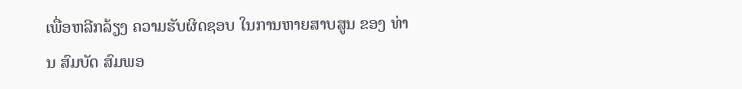ເພື່ອຫລີກລ້ຽງ ຄວາມຮັບຜິດຊອບ ໃນການຫາຍສາບສູນ ຂອງ ທ່ານ ສົມບັດ ສົມພອ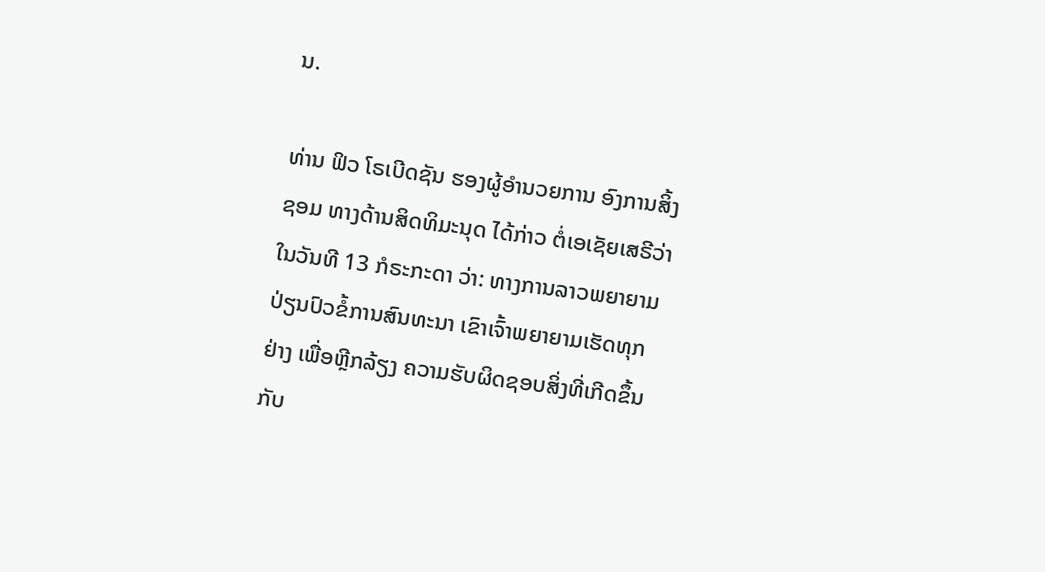ນ.

ທ່ານ ຟິວ ໂຣເບີດຊັນ ຮອງຜູ້ອຳນວຍການ ອົງການສິ້ງຊອມ ທາງດ້ານສິດທິມະນຸດ ໄດ້ກ່າວ ຕໍ່ເອເຊັຍເສຣີວ່າ ໃນວັນທີ 13 ກໍຣະກະດາ ວ່າ: ທາງການລາວພຍາຍາມ ປ່ຽນປົວຂໍ້ການສົນທະນາ ເຂົາເຈົ້າພຍາຍາມເຮັດທຸກຢ່າງ ເພື່ອຫຼີກລ້ຽງ ຄວາມຮັບຜິດຊອບສິ່ງທີ່ເກີດຂຶ້ນ ກັບ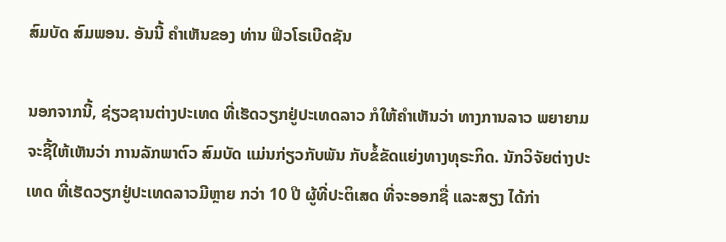ສົມບັດ ສົມພອນ. ອັນນີ້ ຄຳເຫັນຂອງ ທ່ານ ຟິວໂຣເບີດຊັນ

ນອກຈາກນີ້, ຊ່ຽວຊານຕ່າງປະເທດ ທີ່ເຮັດວຽກຢູ່ປະເທດລາວ ກໍໃຫ້ຄຳເຫັນວ່າ ທາງການລາວ ພຍາຍາມ ຈະຊີ້ໃຫ້ເຫັນວ່າ ການລັກພາຕົວ ສົມບັດ ແມ່ນກ່ຽວກັບພັນ ກັບຂໍ້ຂັດແຍ່ງທາງທຸຣະກິດ. ນັກວິຈັຍຕ່າງປະເທດ ທີ່ເຮັດວຽກຢູ່ປະເທດລາວມີຫຼາຍ ກວ່າ 10 ປີ ຜູ້ທີ່ປະຕິເສດ ທີ່ຈະອອກຊື່ ແລະສຽງ ໄດ້ກ່າ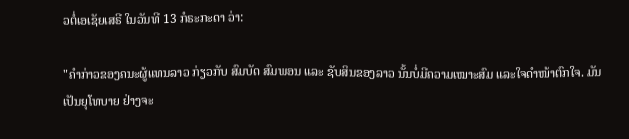ວຕໍ່ເອເຊັຍເສຣີ ໃນວັນທີ 13 ກໍຣະກະດາ ວ່າ:

"ຄຳກ່າວຂອງຄນະຜູ້ແທນລາວ ກ່ຽວກັບ ສົມບັດ ສົມພອນ ແລະ ຊັບສິນຂອງລາວ ນັ້ນບໍ່ມີຄວາມເໝາະສົມ ແລະໃຈດຳໜ້າຕົກໃຈ. ມັນເປັນຍຸໂທບາຍ ຢ່າງຈະ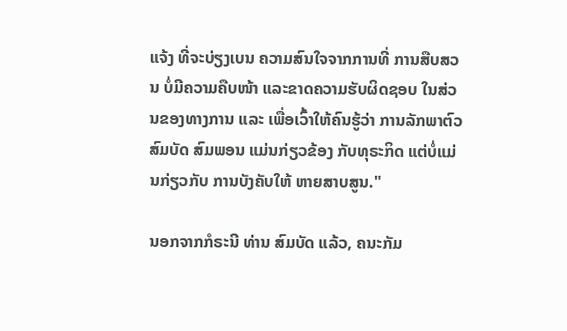ແຈ້ງ ທີ່ຈະບ່ຽງເບນ ຄວາມສົນໃຈຈາກການທີ່ ການສືບສວນ ບໍ່ມີຄວາມຄືບໜ້າ ແລະຂາດຄວາມຮັບຜິດຊອບ ໃນສ່ວນຂອງທາງການ ແລະ ເພື່ອເວົ້າໃຫ້ຄົນຮູ້ວ່າ ການລັກພາຕົວ ສົມບັດ ສົມພອນ ແມ່ນກ່ຽວຂ້ອງ ກັບທຸຣະກິດ ແຕ່ບໍ່ແມ່ນກ່ຽວກັບ ການບັງຄັບໃຫ້ ຫາຍສາບສູນ."

ນອກຈາກກໍຣະນີ ທ່ານ ສົມບັດ ແລ້ວ, ຄນະກັມ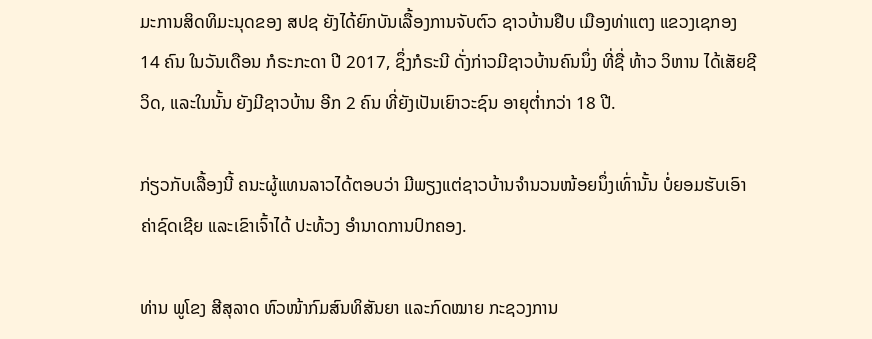ມະການສິດທິມະນຸດຂອງ ສປຊ ຍັງໄດ້ຍົກບັນເລື້ອງການຈັບຕົວ ຊາວບ້ານຢືບ ເມືອງທ່າແຕງ ແຂວງເຊກອງ 14 ຄົນ ໃນວັນເດືອນ ກໍຣະກະດາ ປີ 2017, ຊຶ່ງກໍຣະນີ ດັ່ງກ່າວມີຊາວບ້ານຄົນນຶ່ງ ທີ່ຊື່ ທ້າວ ວິຫານ ໄດ້ເສັຍຊີວິດ, ແລະໃນນັ້ນ ຍັງມີຊາວບ້ານ ອີກ 2 ຄົນ ທີ່ຍັງເປັນເຍົາວະຊົນ ອາຍຸຕ່ຳກວ່າ 18 ປີ.

ກ່ຽວກັບເລື້ອງນີ້ ຄນະຜູ້ແທນລາວໄດ້ຕອບວ່າ ມີພຽງແຕ່ຊາວບ້ານຈຳນວນໜ້ອຍນຶ່ງເທົ່ານັ້ນ ບໍ່ຍອມຮັບເອົາຄ່າຊົດເຊີຍ ແລະເຂົາເຈົ້າໄດ້ ປະທ້ວງ ອຳນາດການປົກຄອງ.

ທ່ານ ພູໂຂງ ສີສຸລາດ ຫົວໜ້າກົມສົນທິສັນຍາ ແລະກົດໝາຍ ກະຊວງການ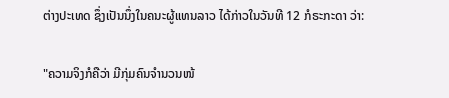ຕ່າງປະເທດ ຊຶ່ງເປັນນຶ່ງໃນຄນະຜູ້ແທນລາວ ໄດ້ກ່າວໃນວັນທີ 12 ກໍຣະກະດາ ວ່າ:

"ຄວາມຈິງກໍຄືວ່າ ມີກຸ່ມຄົນຈຳນວນໜ້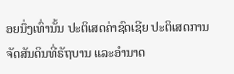ອຍນຶ່ງເທົ່ານັ້ນ ປະຕິເສດຄ່າຊົດເຊີຍ ປະຕິເສດການຈັດສັນດິນທີ່ຣັຖບານ ແລະອຳນາດ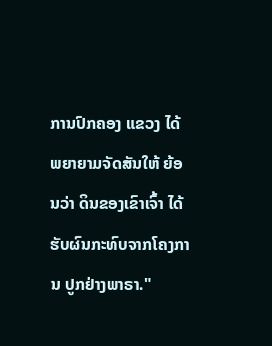ການປົກຄອງ ແຂວງ ໄດ້ພຍາຍາມຈັດສັນໃຫ້ ຍ້ອນວ່າ ດິນຂອງເຂົາເຈົ້າ ໄດ້ຮັບຜົນກະທົບຈາກໂຄງການ ປູກຢ່າງພາຣາ."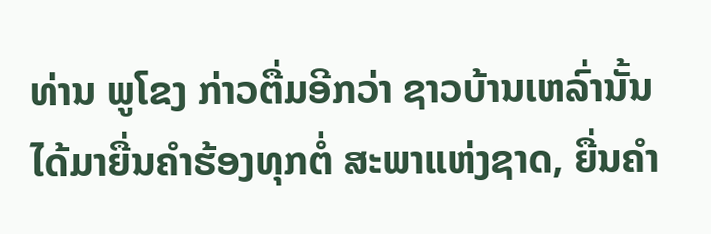ທ່ານ ພູໂຂງ ກ່າວຕື່ມອີກວ່າ ຊາວບ້ານເຫລົ່ານັ້ນ ໄດ້ມາຍື່ນຄຳຮ້ອງທຸກຕໍ່ ສະພາແຫ່ງຊາດ, ຍື່ນຄຳ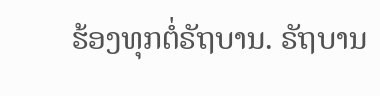ຮ້ອງທຸກຕໍ່ຣັຖບານ. ຣັຖບານ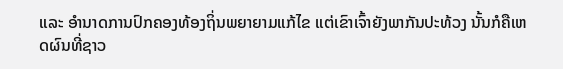ແລະ ອໍານາດການປົກຄອງທ້ອງຖິ່ນພຍາຍາມແກ້ໄຂ ແຕ່ເຂົາເຈົ້າຍັງພາກັນປະທ້ວງ ນັ້ນກໍຄືເຫດຜົນທີ່ຊາວ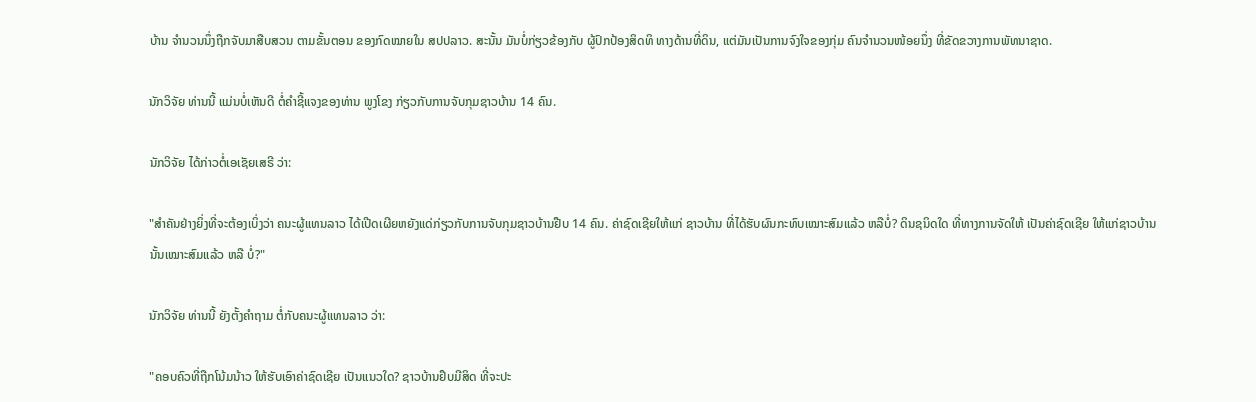ບ້ານ ຈຳນວນນຶ່ງຖືກຈັບມາສືບສວນ ຕາມຂັ້ນຕອນ ຂອງກົດໝາຍໃນ ສປປລາວ. ສະນັ້ນ ມັນບໍ່ກ່ຽວຂ້ອງກັບ ຜູ້ປົກປ້ອງສິດທິ ທາງດ້ານທີ່ດິນ, ແຕ່ມັນເປັນການຈົງໃຈຂອງກຸ່ມ ຄົນຈຳນວນໜ້ອຍນຶ່ງ ທີ່ຂັດຂວາງການພັທນາຊາດ.

ນັກວິຈັຍ ທ່ານນີ້ ແມ່ນບໍ່ເຫັນດີ ຕໍ່ຄຳຊີ້ແຈງຂອງທ່ານ ພູງໂຂງ ກ່ຽວກັບການຈັບກຸມຊາວບ້ານ 14 ຄົນ.

ນັກວິຈັຍ ໄດ້ກ່າວຕໍ່ເອເຊັຍເສຣີ ວ່າ:

"ສຳຄັນຢ່າງຍິ່ງທີ່ຈະຕ້ອງເບິ່ງວ່າ ຄນະຜູ້ແທນລາວ ໄດ້ເປີດເຜີຍຫຍັງແດ່ກ່ຽວກັບການຈັບກຸມຊາວບ້ານຢືບ 14 ຄົນ. ຄ່າຊົດເຊີຍໃຫ້ແກ່ ຊາວບ້ານ ທີ່ໄດ້ຮັບຜົນກະທົບເໝາະສົມແລ້ວ ຫລືບໍ່? ດິນຊນິດໃດ ທີ່ທາງການຈັດໃຫ້ ເປັນຄ່າຊົດເຊີຍ ໃຫ້ແກ່ຊາວບ້ານ ນັ້ນເໝາະສົມແລ້ວ ຫລື ບໍ່?"

ນັກວິຈັຍ ທ່ານນີ້ ຍັງຕັ້ງຄຳຖາມ ຕໍ່ກັບຄນະຜູ້ແທນລາວ ວ່າ:

"ຄອບຄົວທີ່ຖືກໂນ້ມນ້າວ ໃຫ້ຮັບເອົາຄ່າຊົດເຊີຍ ເປັນແນວໃດ? ຊາວບ້ານຢຶບມີສິດ ທີ່ຈະປະ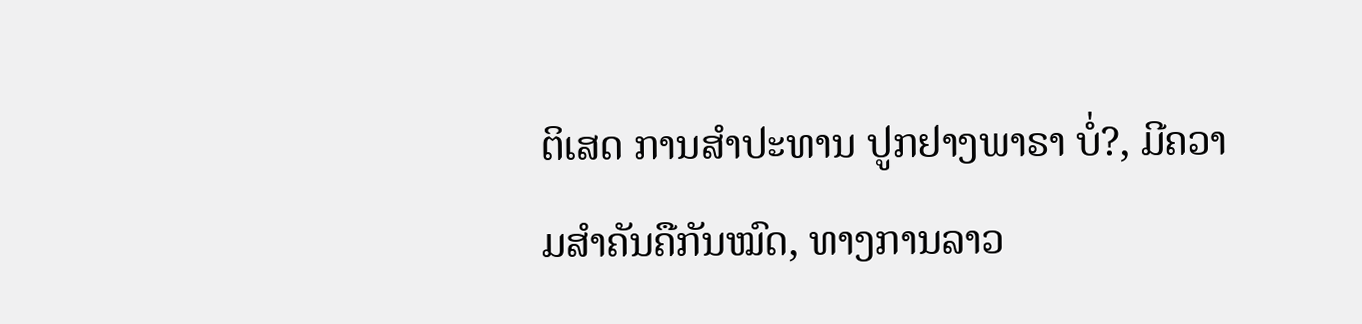ຕິເສດ ການສຳປະທານ ປູກຢາງພາຣາ ບໍ່?, ມີຄວາມສຳຄັນຄືກັນໝົດ, ທາງການລາວ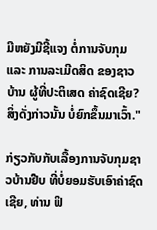ມີຫຍັງມີຊີ້ແຈງ ຕໍ່ການຈັບກຸມ ແລະ ການລະເມີດສິດ ຂອງຊາວບ້ານ ຜູ້ທີ່ປະຕິເສດ ຄ່າຊົດເຊີຍ? ສິ່ງດັ່ງກ່າວນັ້ນ ບໍ່ຍົກຂຶ້ນມາເວົ້າ."

ກ່ຽວກັບກັບເລື້ອງການຈັບກຸມຊາວບ້ານຢືບ ທີ່ບໍ່ຍອມຮັບເອົາຄ່າຊົດເຊີຍ, ທ່ານ ຟິ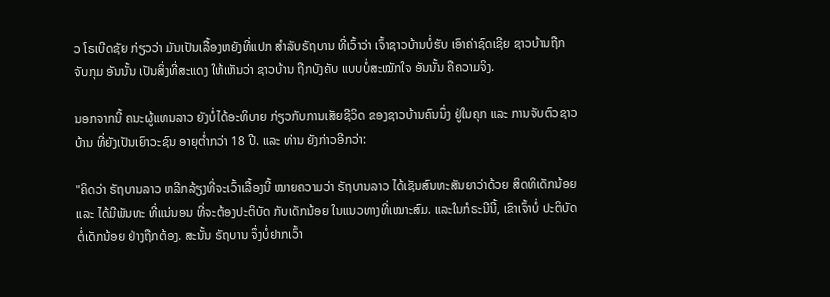ວ ໂຣເບີດຊັຍ ກ່ຽວວ່າ ມັນເປັນເລື້ອງຫຍັງທີ່ແປກ ສຳລັບຣັຖບານ ທີ່ເວົ້າວ່າ ເຈົ້າຊາວບ້ານບໍ່ຮັບ ເອົາຄ່າຊົດເຊີຍ ຊາວບ້ານຖືກຈັບກຸມ ອັນນັ້ນ ເປັນສິ່ງທີ່ສະແດງ ໃຫ້ເຫັນວ່າ ຊາວບ້ານ ຖືກບັງຄັບ ແບບບໍ່ສະໝັກໃຈ ອັນນັ້ນ ຄືຄວາມຈິງ.

ນອກຈາກນີ້ ຄນະຜູ້ແທນລາວ ຍັງບໍ່ໄດ້ອະທິບາຍ ກ່ຽວກັບການເສັຍຊີວິດ ຂອງຊາວບ້ານຄົນນຶ່ງ ຢູ່ໃນຄຸກ ແລະ ການຈັບຕົວຊາວບ້ານ ທີ່ຍັງເປັນເຍົາວະຊົນ ອາຍຸຕ່ຳກວ່າ 18 ປີ. ແລະ ທ່ານ ຍັງກ່າວອີກວ່າ:

"ຄິດວ່າ ຣັຖບານລາວ ຫລີກລ້ຽງທີ່ຈະເວົ້າເລື້ອງນີ້ ໝາຍຄວາມວ່າ ຣັຖບານລາວ ໄດ້ເຊັນສົນທະສັນຍາວ່າດ້ວຍ ສິດທິເດັກນ້ອຍ ແລະ ໄດ້ມີພັນທະ ທີ່ແນ່ນອນ ທີ່ຈະຕ້ອງປະຕິບັດ ກັບເດັກນ້ອຍ ໃນແນວທາງທີ່ເໝາະສົມ. ແລະໃນກໍຣະນີນີ້, ເຂົາເຈົ້າບໍ່ ປະຕິບັດຕໍ່ເດັກນ້ອຍ ຢ່າງຖືກຕ້ອງ. ສະນັ້ນ ຣັຖບານ ຈຶ່ງບໍ່ຢາກເວົ້າ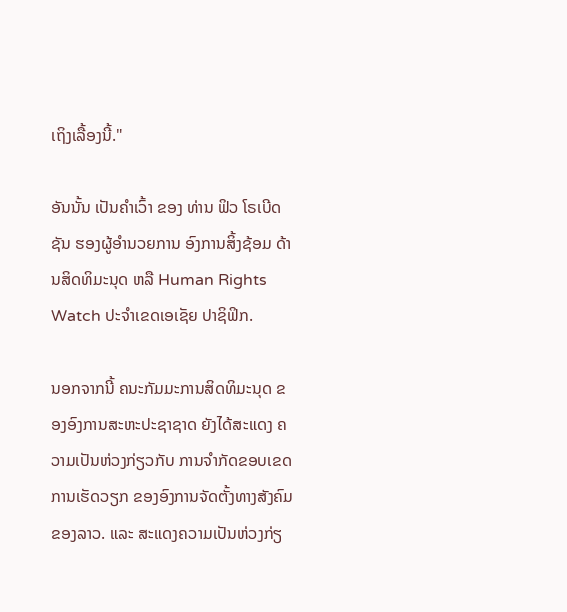ເຖິງເລື້ອງນີ້."

ອັນນັ້ນ ເປັນຄຳເວົ້າ ຂອງ ທ່ານ ຟິວ ໂຣເບີດຊັນ ຮອງຜູ້ອຳນວຍການ ອົງການສິ້ງຊ້ອມ ດ້ານສິດທິມະນຸດ ຫລື Human Rights Watch ປະຈຳເຂດເອເຊັຍ ປາຊິຟິກ.

ນອກຈາກນີ້ ຄນະກັມມະການສິດທິມະນຸດ ຂອງອົງການສະຫະປະຊາຊາດ ຍັງໄດ້ສະແດງ ຄວາມເປັນຫ່ວງກ່ຽວກັບ ການຈຳກັດຂອບເຂດ ການເຮັດວຽກ ຂອງອົງການຈັດຕັ້ງທາງສັງຄົມ ຂອງລາວ. ແລະ ສະແດງຄວາມເປັນຫ່ວງກ່ຽ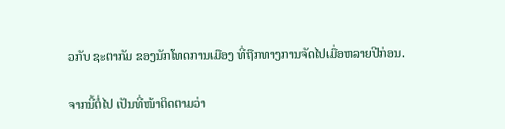ວກັບ ຊະຕາກັມ ຂອງນັກໂທດການເມືອງ ທີ່ຖືກທາງການຈັດໄປເມື່ອຫລາຍປີກ່ອນ.

ຈາກນີ້ຕໍ່ໄປ ເປັນທີ່ໜ້າຕິດຕາມວ່າ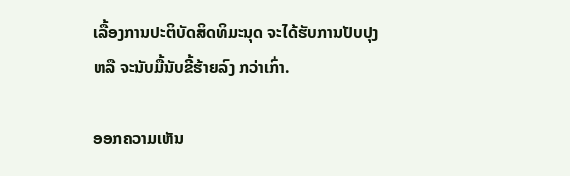ເລື້ອງການປະຕິບັດສິດທິມະນຸດ ຈະໄດ້ຮັບການປັບປຸງ ຫລື ຈະນັບມື້ນັບຂີ້ຮ້າຍລົງ ກວ່າເກົ່າ.

ອອກຄວາມເຫັນ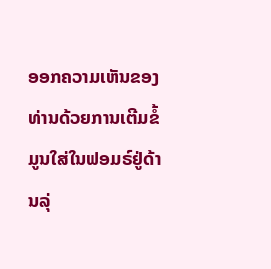ອອກຄວາມເຫັນຂອງທ່ານດ້ວຍການເຕີມຂໍ້ມູນໃສ່ໃນຟອມຣ໌ຢູ່ດ້ານລຸ່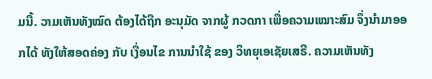ມນີ້. ວາມເຫັນທັງໝົດ ຕ້ອງໄດ້ຖືກ ອະນຸມັດ ຈາກຜູ້ ກວດກາ ເພື່ອຄວາມເໝາະສົມ ຈຶ່ງນໍາມາອອກໄດ້ ທັງໃຫ້ສອດຄ່ອງ ກັບ ເງື່ອນໄຂ ການນຳໃຊ້ ຂອງ ວິທຍຸເອເຊັຍເສຣີ. ຄວາມເຫັນທັງ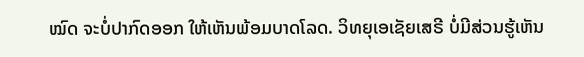ໝົດ ຈະບໍ່ປາກົດອອກ ໃຫ້ເຫັນພ້ອມບາດໂລດ. ວິທຍຸເອເຊັຍເສຣີ ບໍ່ມີສ່ວນຮູ້ເຫັນ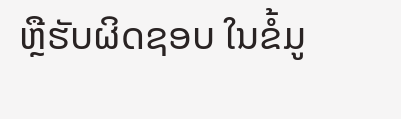ຫຼືຮັບຜິດຊອບ ໃນຂໍ້ມູ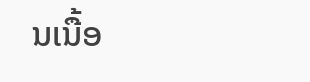ນເນື້ອ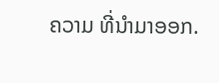ຄວາມ ທີ່ນໍາມາອອກ.